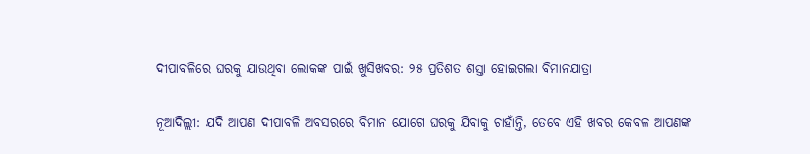ଦୀପାବଳିରେ ଘରକୁ ଯାଉଥିବା ଲୋକଙ୍କ ପାଇଁ ଖୁସିଖବର: ୨୫ ପ୍ରତିଶତ ଶସ୍ତା ହୋଇଗଲା ବିମାନଯାତ୍ରା

ନୂଆଦିଲ୍ଲୀ: ଯଦି ଆପଣ ଦୀପାବଳି ଅବସରରେ ବିମାନ ଯୋଗେ ଘରକୁ ଯିବାକୁ ଚାହାଁନ୍ତି, ତେବେ ଏହି ଖବର କେବଳ ଆପଣଙ୍କ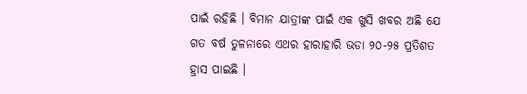ପାଇଁ ରହିଛି । ବିମାନ ଯାତ୍ରୀଙ୍କ ପାଇଁ ଏକ ଖୁସି ଖବର ଅଛି ଯେ ଗତ ବର୍ଷ ତୁଳନାରେ ଏଥର ହାରାହାରି ଭଡା ୨୦-୨୫ ପ୍ରତିଶତ ହ୍ରାସ ପାଇଛି ।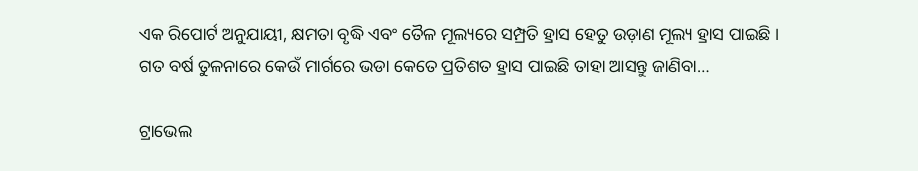ଏକ ରିପୋର୍ଟ ଅନୁଯାୟୀ, କ୍ଷମତା ବୃଦ୍ଧି ଏବଂ ତୈଳ ମୂଲ୍ୟରେ ସମ୍ପ୍ରତି ହ୍ରାସ ହେତୁ ଉଡ଼ାଣ ମୂଲ୍ୟ ହ୍ରାସ ପାଇଛି । ଗତ ବର୍ଷ ତୁଳନାରେ କେଉଁ ମାର୍ଗରେ ଭଡା କେତେ ପ୍ରତିଶତ ହ୍ରାସ ପାଇଛି ତାହା ଆସନ୍ତୁ ଜାଣିବା…

ଟ୍ରାଭେଲ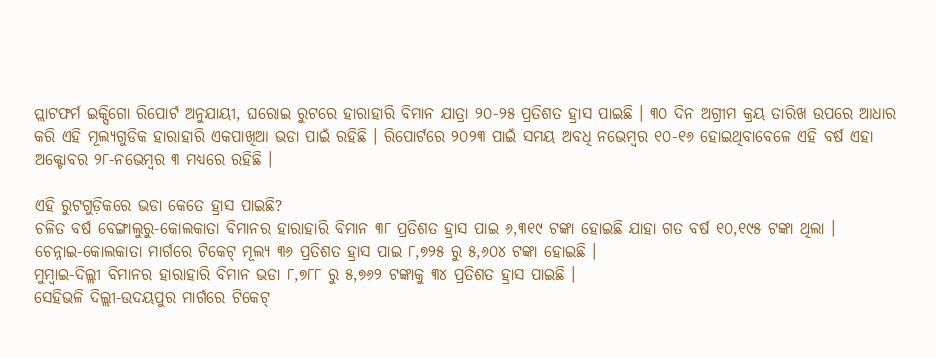ପ୍ଲାଟଫର୍ମ ଇକ୍ସିଗୋ ରିପୋର୍ଟ ଅନୁଯାୟୀ, ଘରୋଇ ରୁଟରେ ହାରାହାରି ବିମାନ ଯାତ୍ରା ୨୦-୨୫ ପ୍ରତିଶତ ହ୍ରାସ ପାଇଛି । ୩୦ ଦିନ ଅଗ୍ରୀମ କ୍ରୟ ତାରିଖ ଉପରେ ଆଧାର କରି ଏହି ମୂଲ୍ୟଗୁଡିକ ହାରାହାରି ଏକପାଖିଆ ଭଡା ପାଇଁ ରହିଛି । ରିପୋର୍ଟରେ ୨୦୨୩ ପାଇଁ ସମୟ ଅବଧି ନଭେମ୍ବର ୧୦-୧୬ ହୋଇଥିବାବେଳେ ଏହି ବର୍ଷ ଏହା ଅକ୍ଟୋବର ୨୮-ନଭେମ୍ବର ୩ ମଧ୍ୟରେ ରହିଛି ।

ଏହି ରୁଟଗୁଡ଼ିକରେ ଭଡା କେତେ ହ୍ରାସ ପାଇଛି?
ଚଳିତ ବର୍ଷ ବେଙ୍ଗାଲୁରୁ-କୋଲକାତା ବିମାନର ହାରାହାରି ବିମାନ ୩୮ ପ୍ରତିଶତ ହ୍ରାସ ପାଇ ୬,୩୧୯ ଟଙ୍କା ହୋଇଛି ଯାହା ଗତ ବର୍ଷ ୧୦,୧୯୫ ଟଙ୍କା ଥିଲା ।
ଚେନ୍ନାଇ-କୋଲକାତା ମାର୍ଗରେ ଟିକେଟ୍ ମୂଲ୍ୟ ୩୬ ପ୍ରତିଶତ ହ୍ରାସ ପାଇ ୮,୭୨୫ ରୁ ୫,୬୦୪ ଟଙ୍କା ହୋଇଛି ।
ମୁମ୍ବାଇ-ଦିଲ୍ଲୀ ବିମାନର ହାରାହାରି ବିମାନ ଭଡା ୮,୭୮୮ ରୁ ୫,୭୬୨ ଟଙ୍କାକୁ ୩୪ ପ୍ରତିଶତ ହ୍ରାସ ପାଇଛି ।
ସେହିଭଳି ଦିଲ୍ଲୀ-ଉଦୟପୁର ମାର୍ଗରେ ଟିକେଟ୍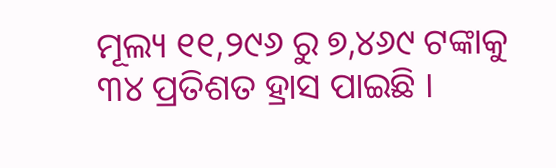ମୂଲ୍ୟ ୧୧,୨୯୬ ରୁ ୭,୪୬୯ ଟଙ୍କାକୁ ୩୪ ପ୍ରତିଶତ ହ୍ରାସ ପାଇଛି ।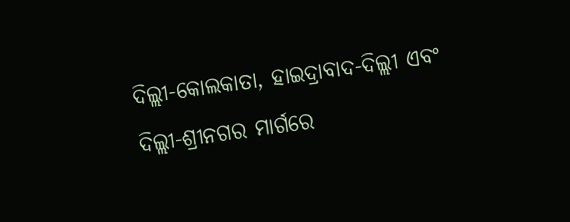ଦିଲ୍ଲୀ-କୋଲକାତା, ହାଇଦ୍ରାବାଦ-ଦିଲ୍ଲୀ ଏବଂ ଦିଲ୍ଲୀ-ଶ୍ରୀନଗର ମାର୍ଗରେ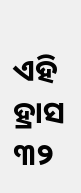ଏହି ହ୍ରାସ ୩୨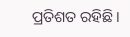ପ୍ରତିଶତ ରହିଛି ।